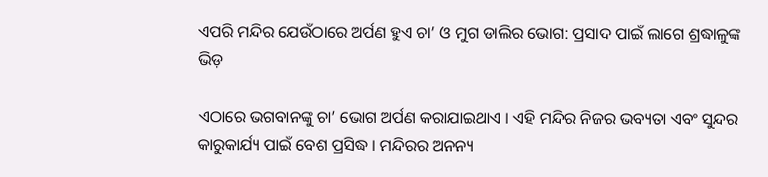ଏପରି ମନ୍ଦିର ଯେଉଁଠାରେ ଅର୍ପଣ ହୁଏ ଚା’ ଓ ମୁଗ ଡାଲିର ଭୋଗ: ପ୍ରସାଦ ପାଇଁ ଲାଗେ ଶ୍ରଦ୍ଧାଳୁଙ୍କ ଭିଡ଼

ଏଠାରେ ଭଗବାନଙ୍କୁ ଚା’ ଭୋଗ ଅର୍ପଣ କରାଯାଇଥାଏ । ଏହି ମନ୍ଦିର ନିଜର ଭବ୍ୟତା ଏବଂ ସୁନ୍ଦର କାରୁକାର୍ଯ୍ୟ ପାଇଁ ବେଶ ପ୍ରସିଦ୍ଧ । ମନ୍ଦିରର ଅନନ୍ୟ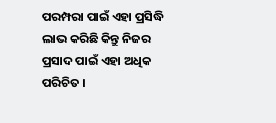ପରମ୍ପରା ପାଇଁ ଏହା ପ୍ରସିଦ୍ଧି ଲାଭ କରିଛି କିନ୍ତୁ ନିଜର ପ୍ରସାଦ ପାଇଁ ଏହା ଅଧିକ ପରିଚିତ ।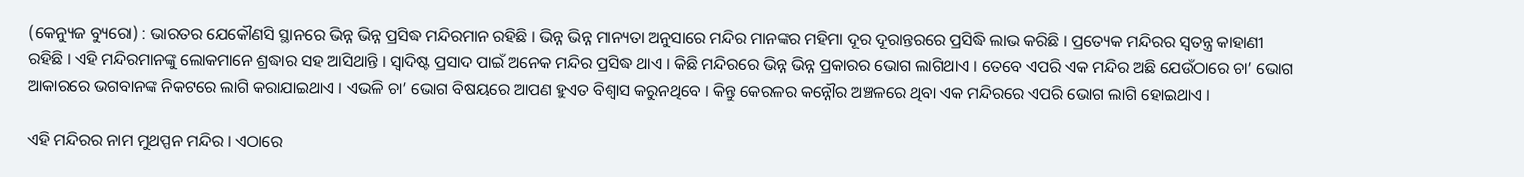(କେନ୍ୟୁଜ ବ୍ୟୁରୋ) : ଭାରତର ଯେକୌଣସି ସ୍ଥାନରେ ଭିନ୍ନ ଭିନ୍ନ ପ୍ରସିଦ୍ଧ ମନ୍ଦିରମାନ ରହିଛି । ଭିନ୍ନ ଭିନ୍ନ ମାନ୍ୟତା ଅନୁସାରେ ମନ୍ଦିର ମାନଙ୍କର ମହିମା ଦୂର ଦୂରାନ୍ତରରେ ପ୍ରସିଦ୍ଧି ଲାଭ କରିଛି । ପ୍ରତ୍ୟେକ ମନ୍ଦିରର ସ୍ୱତନ୍ତ୍ର କାହାଣୀ ରହିଛି । ଏହି ମନ୍ଦିରମାନଙ୍କୁ ଲୋକମାନେ ଶ୍ରଦ୍ଧାର ସହ ଆସିଥାନ୍ତି । ସ୍ୱାଦିଷ୍ଟ ପ୍ରସାଦ ପାଇଁ ଅନେକ ମନ୍ଦିର ପ୍ରସିଦ୍ଧ ଥାଏ । କିଛି ମନ୍ଦିରରେ ଭିନ୍ନ ଭିନ୍ନ ପ୍ରକାରର ଭୋଗ ଲାଗିଥାଏ । ତେବେ ଏପରି ଏକ ମନ୍ଦିର ଅଛି ଯେଉଁଠାରେ ଚା’ ଭୋଗ ଆକାରରେ ଭଗବାନଙ୍କ ନିକଟରେ ଲାଗି କରାଯାଇଥାଏ । ଏଭଳି ଚା’ ଭୋଗ ବିଷୟରେ ଆପଣ ହୁଏତ ବିଶ୍ୱାସ କରୁନଥିବେ । କିନ୍ତୁ କେରଳର କନ୍ନୌର ଅଞ୍ଚଳରେ ଥିବା ଏକ ମନ୍ଦିରରେ ଏପରି ଭୋଗ ଲାଗି ହୋଇଥାଏ ।

ଏହି ମନ୍ଦିରର ନାମ ମୁଥପ୍ପନ ମନ୍ଦିର । ଏଠାରେ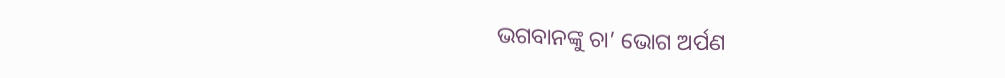ଭଗବାନଙ୍କୁ ଚା’ ଭୋଗ ଅର୍ପଣ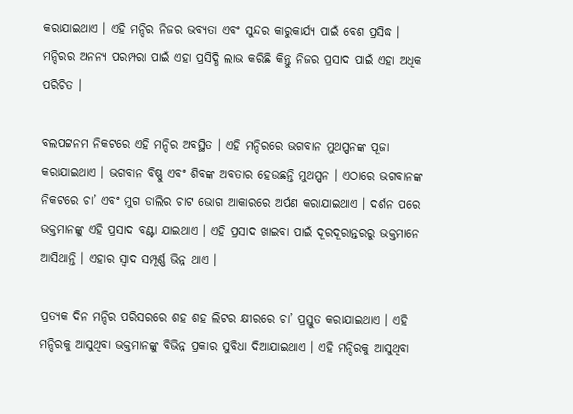କରାଯାଇଥାଏ । ଏହି ମନ୍ଦିର ନିଜର ଭବ୍ୟତା ଏବଂ ସୁନ୍ଦର କାରୁକାର୍ଯ୍ୟ ପାଇଁ ବେଶ ପ୍ରସିଦ୍ଧ । ମନ୍ଦିରର ଅନନ୍ୟ ପରମ୍ପରା ପାଇଁ ଏହା ପ୍ରସିଦ୍ଧି ଲାଭ କରିଛି କିନ୍ତୁ ନିଜର ପ୍ରସାଦ ପାଇଁ ଏହା ଅଧିକ ପରିଚିତ ।

ବଲପଟ୍ଟନମ ନିକଟରେ ଏହି ମନ୍ଦିର ଅବସ୍ଥିତ । ଏହି ମନ୍ଦିରରେ ଭଗବାନ ମୁଥପ୍ପନଙ୍କ ପୂଜା କରାଯାଇଥାଏ । ଭଗବାନ ବିଷ୍ଣୁ ଏବଂ ଶିବଙ୍କ ଅବତାର ହେଉଛନ୍ତି ମୁଥପ୍ପନ । ଏଠାରେ ଭଗବାନଙ୍କ ନିକଟରେ ଚା’ ଏବଂ ମୁଗ ଡାଲିର ଚାଟ ଭୋଗ ଆକାରରେ ଅର୍ପଣ କରାଯାଇଥାଏ । ଦର୍ଶନ ପରେ ଭକ୍ତମାନଙ୍କୁ ଏହି ପ୍ରସାଦ ବଣ୍ଟା ଯାଇଥାଏ । ଏହି ପ୍ରସାଦ ଖାଇବା ପାଇଁ ଦୂରଦୂରାନ୍ତରରୁ ଭକ୍ତମାନେ ଆସିଥାନ୍ତି । ଏହାର ସ୍ୱାଦ ସମ୍ପୂର୍ଣ୍ଣ ଭିନ୍ନ ଥାଏ ।

ପ୍ରତ୍ୟକ ଦିନ ମନ୍ଦିର ପରିସରରେ ଶହ ଶହ ଲିଟର କ୍ଷୀରରେ ଚା’ ପ୍ରସ୍ତୁତ କରାଯାଇଥାଏ । ଏହି ମନ୍ଦିରକୁ ଆସୁଥିବା ଭକ୍ତମାନଙ୍କୁ ବିଭିନ୍ନ ପ୍ରକାର ସୁବିଧା ଦିଆଯାଇଥାଏ । ଏହି ମନ୍ଦିରକୁ ଆସୁଥିବା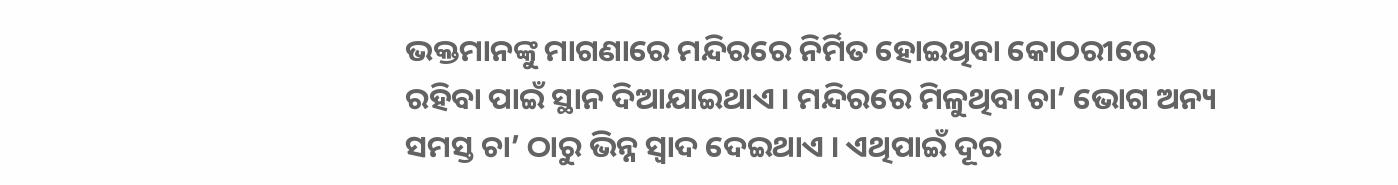ଭକ୍ତମାନଙ୍କୁ ମାଗଣାରେ ମନ୍ଦିରରେ ନିର୍ମିତ ହୋଇଥିବା କୋଠରୀରେ ରହିବା ପାଇଁ ସ୍ଥାନ ଦିଆଯାଇଥାଏ । ମନ୍ଦିରରେ ମିଳୁଥିବା ଚା’ ଭୋଗ ଅନ୍ୟ ସମସ୍ତ ଚା’ ଠାରୁ ଭିନ୍ନ ସ୍ୱାଦ ଦେଇଥାଏ । ଏଥିପାଇଁ ଦୂର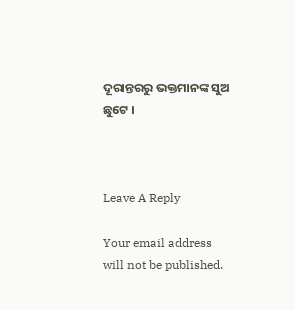ଦୂରାନ୍ତରରୁ ଭକ୍ତମାନଙ୍କ ସୁଅ ଛୁଟେ ।



Leave A Reply

Your email address will not be published.